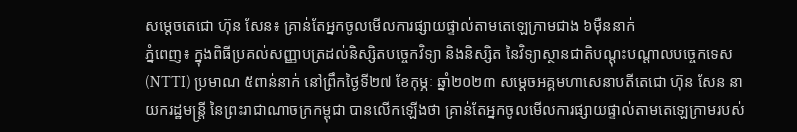សម្តេចតេជោ ហ៊ុន សែន៖ គ្រាន់តែអ្នកចូលមើលការផ្សាយផ្ទាល់តាមតេឡេក្រាមជាង ៦ម៉ឺននាក់
ភ្នំពេញ៖ ក្នុងពិធីប្រគល់សញ្ញាបត្រដល់និស្សិតបច្ចេកវិទ្យា និងនិស្សិត នៃវិទ្យាស្ថានជាតិបណ្តុះបណ្តាលបច្ចេកទេស (NTTI) ប្រមាណ ៥ពាន់នាក់ នៅព្រឹកថ្ងៃទី២៧ ខែកុម្ភៈ ឆ្នាំ២០២៣ សម្ដេចអគ្គមហាសេនាបតីតេជោ ហ៊ុន សែន នាយករដ្ឋមន្ត្រី នៃព្រះរាជាណាចក្រកម្ពុជា បានលើកឡើងថា គ្រាន់តែអ្នកចូលមើលការផ្សាយផ្ទាល់តាមតេឡេក្រាមរបស់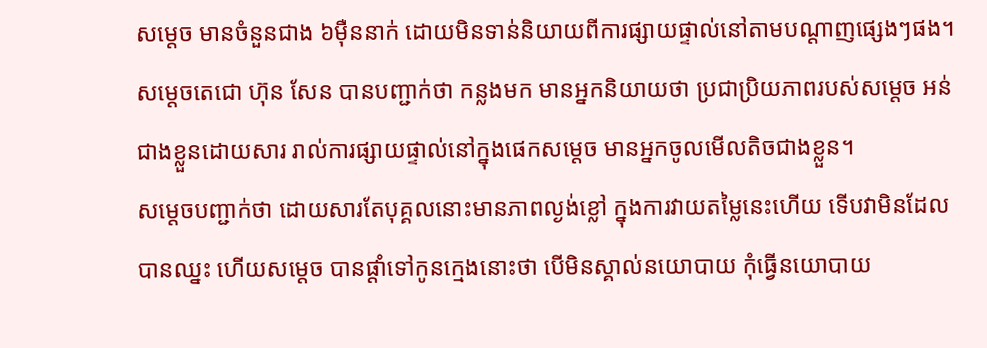សម្តេច មានចំនួនជាង ៦ម៉ឺននាក់ ដោយមិនទាន់និយាយពីការផ្សាយផ្ទាល់នៅតាមបណ្តាញផ្សេងៗផង។
សម្តេចតេជោ ហ៊ុន សែន បានបញ្ជាក់ថា កន្លងមក មានអ្នកនិយាយថា ប្រជាប្រិយភាពរបស់សម្តេច អន់ជាងខ្លួនដោយសារ រាល់ការផ្សាយផ្ទាល់នៅក្នុងផេកសម្តេច មានអ្នកចូលមើលតិចជាងខ្លួន។
សម្តេចបញ្ជាក់ថា ដោយសារតែបុគ្គលនោះមានភាពល្ងង់ខ្លៅ ក្នុងការវាយតម្លៃនេះហើយ ទើបវាមិនដែលបានឈ្នះ ហើយសម្តេច បានផ្តាំទៅកូនក្មេងនោះថា បើមិនស្គាល់នយោបាយ កុំធ្វើនយោបាយ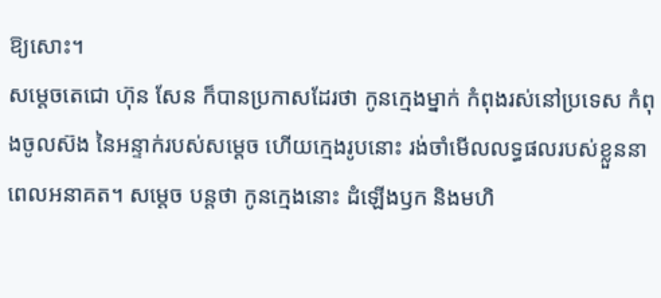ឱ្យសោះ។
សម្តេចតេជោ ហ៊ុន សែន ក៏បានប្រកាសដែរថា កូនក្មេងម្នាក់ កំពុងរស់នៅប្រទេស កំពុងចូលស៊ង នៃអន្ទាក់របស់សម្តេច ហើយក្មេងរូបនោះ រង់ចាំមើលលទ្ធផលរបស់ខ្លួននាពេលអនាគត។ សម្តេច បន្តថា កូនក្មេងនោះ ដំឡើងឫក និងមហិ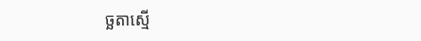ច្ឆតាស្មើ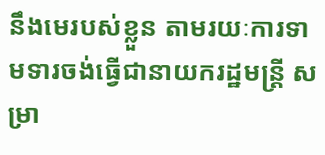នឹងមេរបស់ខ្លួន តាមរយៈការទាមទារចង់ធ្វើជានាយករដ្ឋមន្ត្រី សម្រា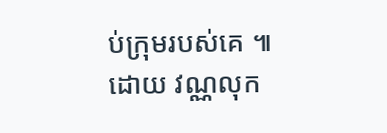ប់ក្រុមរបស់គេ ៕ ដោយ វណ្ណលុក